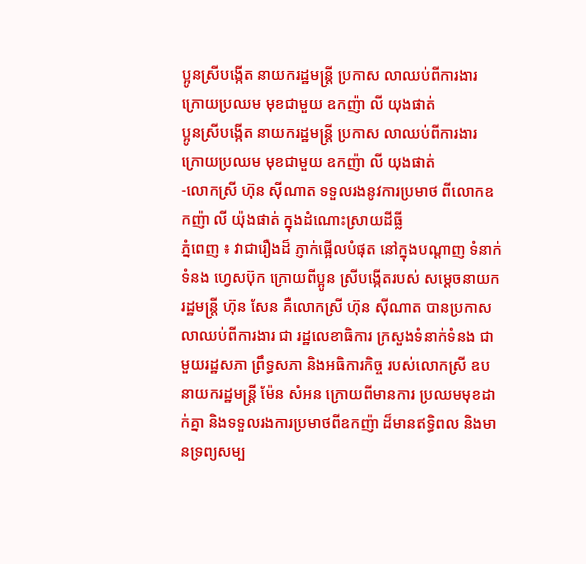ប្អូនស្រីបង្កើត នាយករដ្ឋមន្ដ្រី ប្រកាស លាឈប់ពីការងារ ក្រោយប្រឈម មុខជាមួយ ឧកញ៉ា លី យុងផាត់
ប្អូនស្រីបង្កើត នាយករដ្ឋមន្ដ្រី ប្រកាស លាឈប់ពីការងារ ក្រោយប្រឈម មុខជាមួយ ឧកញ៉ា លី យុងផាត់
-លោកស្រី ហ៊ុន ស៊ីណាត ទទួលរងនូវការប្រមាថ ពីលោកឧកញ៉ា លី យ៉ុងផាត់ ក្នុងដំណោះស្រាយដីធ្លី
ភ្នំពេញ ៖ វាជារឿងដ៏ ភ្ញាក់ផ្អើលបំផុត នៅក្នុងបណ្ដាញ ទំនាក់ទំនង ហ្វេសប៊ុក ក្រោយពីប្អូន ស្រីបង្កើតរបស់ សម្ដេចនាយករដ្ឋមន្ដ្រី ហ៊ុន សែន គឺលោកស្រី ហ៊ុន ស៊ីណាត បានប្រកាស លាឈប់ពីការងារ ជា រដ្ឋលេខាធិការ ក្រសួងទំនាក់ទំនង ជាមួយរដ្ឋសភា ព្រឹទ្ធសភា និងអធិការកិច្ច របស់លោកស្រី ឧបនាយករដ្ឋមន្ដ្រី ម៉ែន សំអន ក្រោយពីមានការ ប្រឈមមុខដាក់គ្នា និងទទួលរងការប្រមាថពីឧកញ៉ា ដ៏មានឥទ្ធិពល និងមានទ្រព្យសម្ប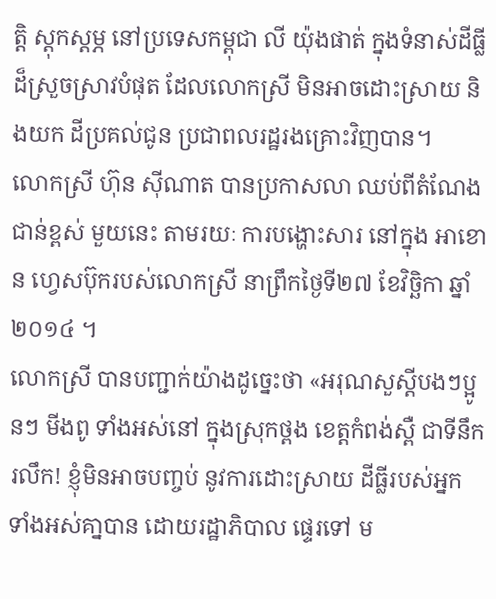ត្ដិ ស្ដុកស្ដម្ភ នៅប្រទេសកម្ពុជា លី យ៉ុងផាត់ ក្នុងទំនាស់ដីធ្លី ដ៏ស្រួចស្រាវបំផុត ដែលលោកស្រី មិនអាចដោះស្រាយ និងយក ដីប្រគល់ជូន ប្រជាពលរដ្ឋរងគ្រោះវិញបាន។
លោកស្រី ហ៊ុន ស៊ីណាត បានប្រកាសលា ឈប់ពីតំណែងជាន់ខ្ពស់ មួយនេះ តាមរយៈ ការបង្ហោះសារ នៅក្នុង អាខោន ហ្វេសប៊ុករបស់លោកស្រី នាព្រឹកថ្ងៃទី២៧ ខែវិច្ឆិកា ឆ្នាំ ២០១៤ ។
លោកស្រី បានបញ្ជាក់យ៉ាងដូច្នេះថា «អរុណសួស្ដីបងៗប្អូនៗ មីងពូ ទាំងអស់នៅ ក្នុងស្រុកថ្ពង ខេត្តកំពង់ស្ពឺ ជាទីនឹករលឹក! ខ្ញុំមិនអាចបញ្ចប់ នូវការដោះស្រាយ ដីធ្លីរបស់អ្នក ទាំងអស់គា្នបាន ដោយរដ្ឋាភិបាល ផ្ទេរទៅ ម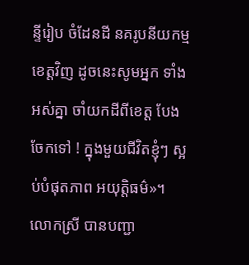ន្ទីរៀប ចំដែនដី នគរូបនីយកម្ម ខេត្តវិញ ដូចនេះសូមអ្នក ទាំងអស់គ្នា ចាំយកដីពីខេត្ត បែងចែកទៅ ! ក្នុងមួយជីវិតខ្ញុំៗ ស្អប់បំផុតភាព អយុត្តិធម៌»។
លោកស្រី បានបញ្ជា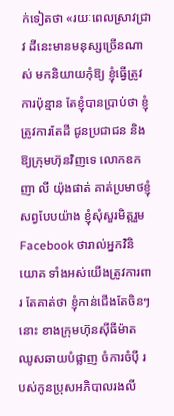ក់ទៀតថា «រយៈពេលស្រាវជ្រាវ ដីនេះមានមនុស្សច្រើនណាស់ មកនិយាយកុំឱ្យ ខ្ញុំធ្វើត្រូវ ការប៉ុន្មាន តែខ្ញុំបានប្រាប់ថា ខ្ញុំត្រូវការតែដី ជូនប្រជាជន និងឱ្យក្រុមហ៊ុនវិញទេ លោកឧកញា លី យ៉ុងផាត់ គាត់ប្រមាថខ្ញុំសព្វបែបយ៉ាង ខ្ញុំសុំសួរមិត្តរួម Facebook ថារាល់អ្នកវិនិយោគ ទាំងអស់យើងត្រូវការពារ តែគាត់ថា ខ្ញុំកាន់ជើងតែចិនៗនោះ ខាងក្រុមហ៊ុនស៊ីធីម៉ាត ឈូសឆាយបំផ្លាញ ចំការចំប៉ី របស់កូនប្រុសអភិបាលរងលី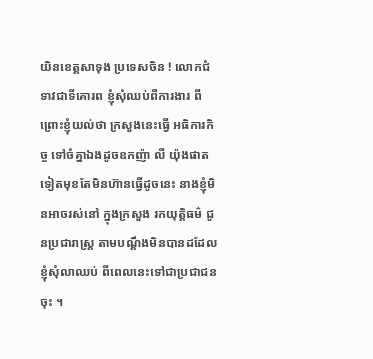យិនខេត្តសាទុង ប្រទេសចិន ! លោកជំទាវជាទីគោរព ខ្ញុំសុំឈប់ពីការងារ ពីព្រោះខ្ញុំយល់ថា ក្រសួងនេះធ្វើ អធិការកិច្ច ទៅចំគ្នាឯងដូចឧកញ៉ា លី យ៉ុងផាត ទៀតមុខតែមិនហ៊ានធ្វើដូចនេះ នាងខ្ញុំមិនអាចរស់នៅ ក្នុងក្រសួង រកយុតិ្តធម៌ ជូនប្រជារាស្ត្រ តាមបណ្ដឹងមិនបានដដែល ខ្ញុំសុំលាឈប់ ពីពេលនេះទៅជាប្រជាជនចុះ ។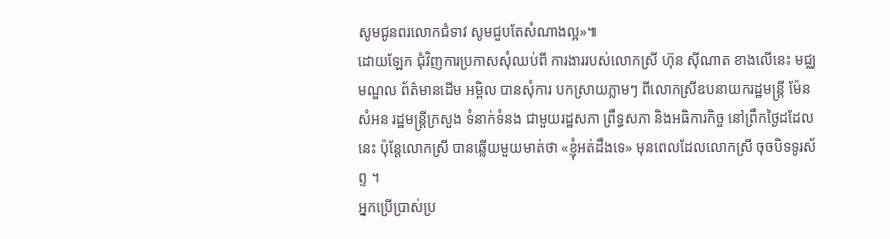សូមជូនពរលោកជំទាវ សូមជួបតែសំណាងល្អ»៕
ដោយឡែក ជុំវិញការប្រកាសសុំឈប់ពី ការងាររបស់លោកស្រី ហ៊ុន ស៊ីណាត ខាងលើនេះ មជ្ឈមណ្ឌល ព័ត៌មានដើម អម្ពិល បានសុំការ បកស្រាយភ្លាមៗ ពីលោកស្រីឧបនាយករដ្ឋមន្ដ្រី ម៉ែន សំអន រដ្ឋមន្ដ្រីក្រសួង ទំនាក់ទំនង ជាមួយរដ្ឋសភា ព្រឹទ្ធសភា និងអធិការកិច្ច នៅព្រឹកថ្ងៃដដែលនេះ ប៉ុន្ដែលោកស្រី បានឆ្លើយមួយមាត់ថា «ខ្ញុំអត់ដឹងទេ» មុនពេលដែលលោកស្រី ចុចបិទទូរស័ព្ទ ។
អ្នកប្រើប្រាស់ប្រ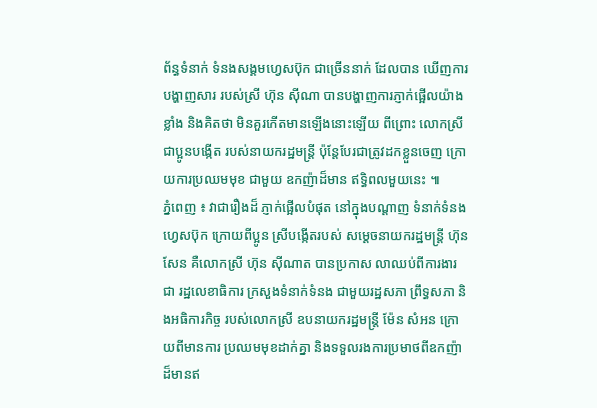ព័ន្ធទំនាក់ ទំនងសង្គមហ្វេសប៊ុក ជាច្រើននាក់ ដែលបាន ឃើញការ បង្ហាញសារ របស់ស្រី ហ៊ុន ស៊ីណា បានបង្ហាញការភ្ញាក់ផ្អើលយ៉ាងខ្លាំង និងគិតថា មិនគួរកើតមានឡើងនោះឡើយ ពីព្រោះ លោកស្រី ជាប្អូនបង្កើត របស់នាយករដ្ឋមន្ដ្រី ប៉ុន្ដែបែរជាត្រូវដកខ្លួនចេញ ក្រោយការប្រឈមមុខ ជាមួយ ឧកញ៉ាដ៏មាន ឥទ្ធិពលមួយនេះ ៕
ភ្នំពេញ ៖ វាជារឿងដ៏ ភ្ញាក់ផ្អើលបំផុត នៅក្នុងបណ្ដាញ ទំនាក់ទំនង ហ្វេសប៊ុក ក្រោយពីប្អូន ស្រីបង្កើតរបស់ សម្ដេចនាយករដ្ឋមន្ដ្រី ហ៊ុន សែន គឺលោកស្រី ហ៊ុន ស៊ីណាត បានប្រកាស លាឈប់ពីការងារ ជា រដ្ឋលេខាធិការ ក្រសួងទំនាក់ទំនង ជាមួយរដ្ឋសភា ព្រឹទ្ធសភា និងអធិការកិច្ច របស់លោកស្រី ឧបនាយករដ្ឋមន្ដ្រី ម៉ែន សំអន ក្រោយពីមានការ ប្រឈមមុខដាក់គ្នា និងទទួលរងការប្រមាថពីឧកញ៉ា ដ៏មានឥ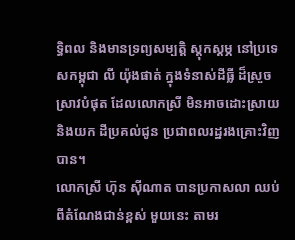ទ្ធិពល និងមានទ្រព្យសម្បត្ដិ ស្ដុកស្ដម្ភ នៅប្រទេសកម្ពុជា លី យ៉ុងផាត់ ក្នុងទំនាស់ដីធ្លី ដ៏ស្រួចស្រាវបំផុត ដែលលោកស្រី មិនអាចដោះស្រាយ និងយក ដីប្រគល់ជូន ប្រជាពលរដ្ឋរងគ្រោះវិញបាន។
លោកស្រី ហ៊ុន ស៊ីណាត បានប្រកាសលា ឈប់ពីតំណែងជាន់ខ្ពស់ មួយនេះ តាមរ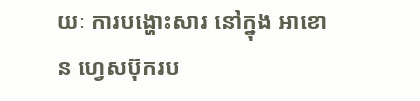យៈ ការបង្ហោះសារ នៅក្នុង អាខោន ហ្វេសប៊ុករប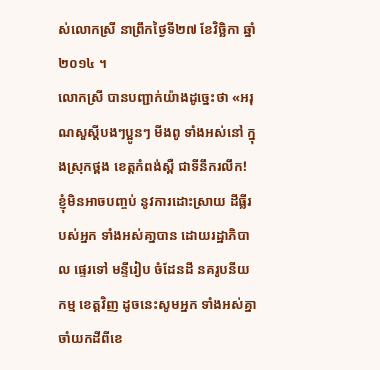ស់លោកស្រី នាព្រឹកថ្ងៃទី២៧ ខែវិច្ឆិកា ឆ្នាំ ២០១៤ ។
លោកស្រី បានបញ្ជាក់យ៉ាងដូច្នេះថា «អរុណសួស្ដីបងៗប្អូនៗ មីងពូ ទាំងអស់នៅ ក្នុងស្រុកថ្ពង ខេត្តកំពង់ស្ពឺ ជាទីនឹករលឹក! ខ្ញុំមិនអាចបញ្ចប់ នូវការដោះស្រាយ ដីធ្លីរបស់អ្នក ទាំងអស់គា្នបាន ដោយរដ្ឋាភិបាល ផ្ទេរទៅ មន្ទីរៀប ចំដែនដី នគរូបនីយកម្ម ខេត្តវិញ ដូចនេះសូមអ្នក ទាំងអស់គ្នា ចាំយកដីពីខេ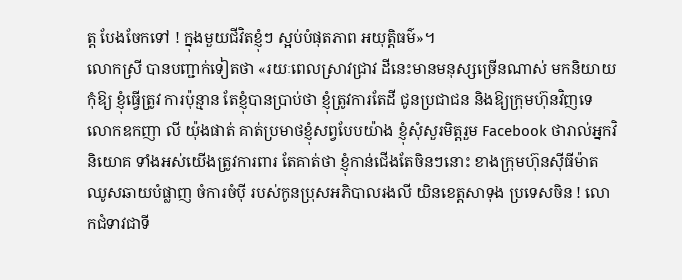ត្ត បែងចែកទៅ ! ក្នុងមួយជីវិតខ្ញុំៗ ស្អប់បំផុតភាព អយុត្តិធម៌»។
លោកស្រី បានបញ្ជាក់ទៀតថា «រយៈពេលស្រាវជ្រាវ ដីនេះមានមនុស្សច្រើនណាស់ មកនិយាយកុំឱ្យ ខ្ញុំធ្វើត្រូវ ការប៉ុន្មាន តែខ្ញុំបានប្រាប់ថា ខ្ញុំត្រូវការតែដី ជូនប្រជាជន និងឱ្យក្រុមហ៊ុនវិញទេ លោកឧកញា លី យ៉ុងផាត់ គាត់ប្រមាថខ្ញុំសព្វបែបយ៉ាង ខ្ញុំសុំសួរមិត្តរួម Facebook ថារាល់អ្នកវិនិយោគ ទាំងអស់យើងត្រូវការពារ តែគាត់ថា ខ្ញុំកាន់ជើងតែចិនៗនោះ ខាងក្រុមហ៊ុនស៊ីធីម៉ាត ឈូសឆាយបំផ្លាញ ចំការចំប៉ី របស់កូនប្រុសអភិបាលរងលី យិនខេត្តសាទុង ប្រទេសចិន ! លោកជំទាវជាទី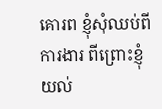គោរព ខ្ញុំសុំឈប់ពីការងារ ពីព្រោះខ្ញុំយល់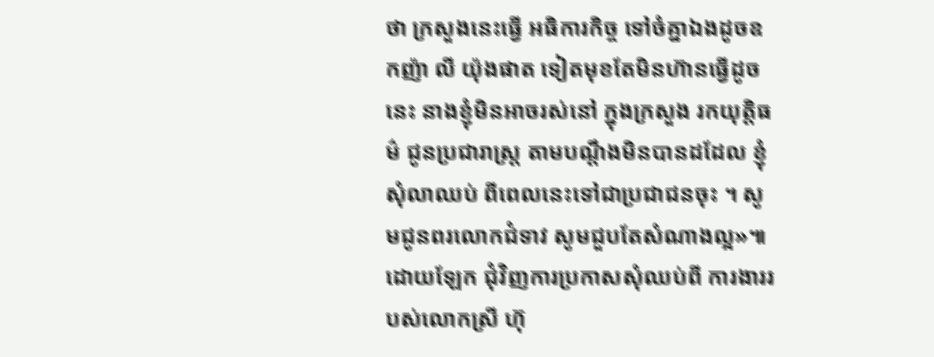ថា ក្រសួងនេះធ្វើ អធិការកិច្ច ទៅចំគ្នាឯងដូចឧកញ៉ា លី យ៉ុងផាត ទៀតមុខតែមិនហ៊ានធ្វើដូចនេះ នាងខ្ញុំមិនអាចរស់នៅ ក្នុងក្រសួង រកយុតិ្តធម៌ ជូនប្រជារាស្ត្រ តាមបណ្ដឹងមិនបានដដែល ខ្ញុំសុំលាឈប់ ពីពេលនេះទៅជាប្រជាជនចុះ ។ សូមជូនពរលោកជំទាវ សូមជួបតែសំណាងល្អ»៕
ដោយឡែក ជុំវិញការប្រកាសសុំឈប់ពី ការងាររបស់លោកស្រី ហ៊ុ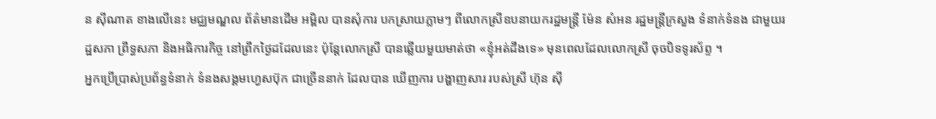ន ស៊ីណាត ខាងលើនេះ មជ្ឈមណ្ឌល ព័ត៌មានដើម អម្ពិល បានសុំការ បកស្រាយភ្លាមៗ ពីលោកស្រីឧបនាយករដ្ឋមន្ដ្រី ម៉ែន សំអន រដ្ឋមន្ដ្រីក្រសួង ទំនាក់ទំនង ជាមួយរដ្ឋសភា ព្រឹទ្ធសភា និងអធិការកិច្ច នៅព្រឹកថ្ងៃដដែលនេះ ប៉ុន្ដែលោកស្រី បានឆ្លើយមួយមាត់ថា «ខ្ញុំអត់ដឹងទេ» មុនពេលដែលលោកស្រី ចុចបិទទូរស័ព្ទ ។
អ្នកប្រើប្រាស់ប្រព័ន្ធទំនាក់ ទំនងសង្គមហ្វេសប៊ុក ជាច្រើននាក់ ដែលបាន ឃើញការ បង្ហាញសារ របស់ស្រី ហ៊ុន ស៊ី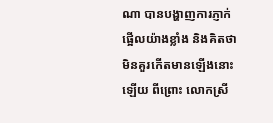ណា បានបង្ហាញការភ្ញាក់ផ្អើលយ៉ាងខ្លាំង និងគិតថា មិនគួរកើតមានឡើងនោះឡើយ ពីព្រោះ លោកស្រី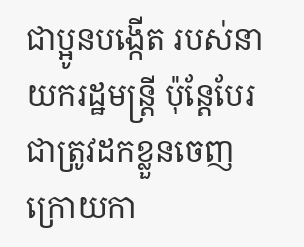ជាប្អូនបង្កើត របស់នាយករដ្ឋមន្ដ្រី ប៉ុន្ដែបែរជាត្រូវដកខ្លួនចេញ ក្រោយកា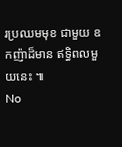រប្រឈមមុខ ជាមួយ ឧកញ៉ាដ៏មាន ឥទ្ធិពលមួយនេះ ៕
No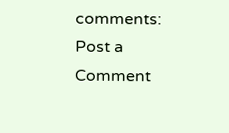comments:
Post a Comment